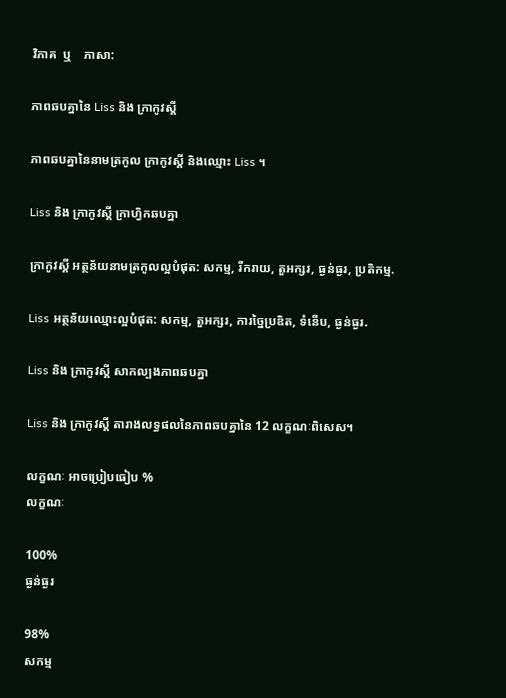វិភាគ  ឬ    ភាសា:

ភាពឆបគ្នានៃ Liss និង ក្រាកូវស្គី

ភាពឆបគ្នានៃនាមត្រកូល ក្រាកូវស្គី និងឈ្មោះ Liss ។

Liss និង ក្រាកូវស្គី ក្រាហ្វិកឆបគ្នា

ក្រាកូវស្គី អត្ថន័យនាមត្រកូលល្អបំផុត: សកម្ម, រីករាយ, តួអក្សរ, ធ្ងន់ធ្ងរ, ប្រតិកម្ម.

Liss អត្ថន័យឈ្មោះល្អបំផុត: សកម្ម, តួអក្សរ, ការច្នៃប្រឌិត, ទំនើប, ធ្ងន់ធ្ងរ.

Liss និង ក្រាកូវស្គី សាកល្បងភាពឆបគ្នា

Liss និង ក្រាកូវស្គី តារាងលទ្ធផលនៃភាពឆបគ្នានៃ 12 លក្ខណៈពិសេស។

លក្ខណៈ អាចប្រៀបធៀប %
លក្ខណៈ

100%
ធ្ងន់ធ្ងរ

98%
សកម្ម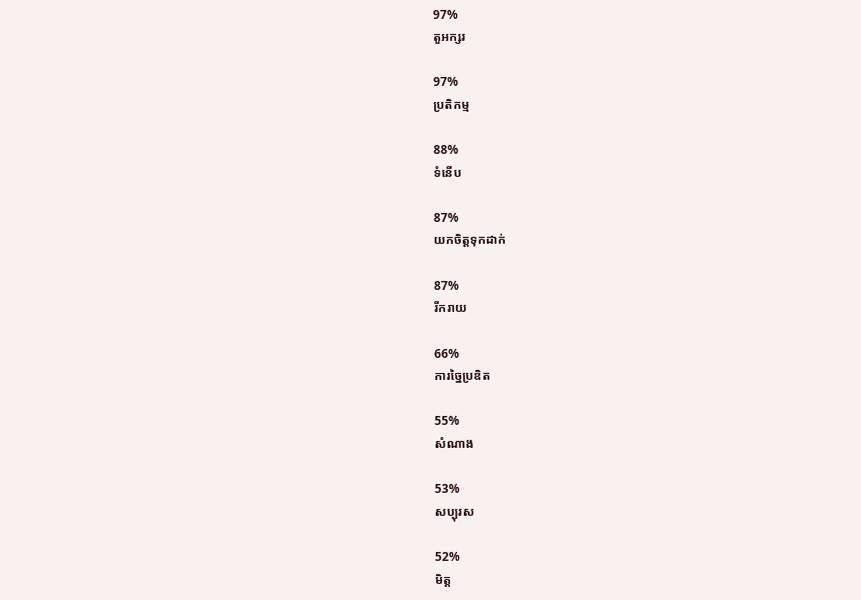97%
តួអក្សរ

97%
ប្រតិកម្ម

88%
ទំនើប

87%
យកចិត្តទុកដាក់

87%
រីករាយ

66%
ការច្នៃប្រឌិត

55%
សំណាង

53%
សប្បុរស

52%
មិត្ត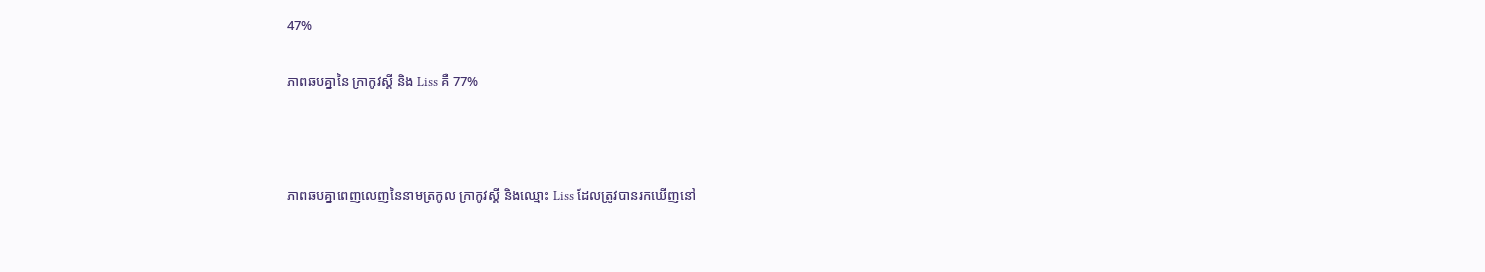47%

ភាពឆបគ្នានៃ ក្រាកូវស្គី និង Liss គឺ 77%



ភាពឆបគ្នាពេញលេញនៃនាមត្រកូល ក្រាកូវស្គី និងឈ្មោះ Liss ដែលត្រូវបានរកឃើញនៅ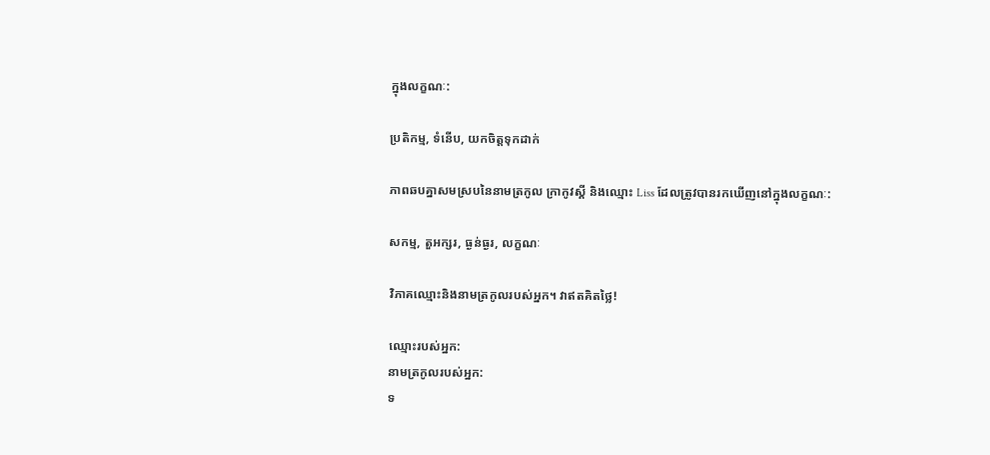ក្នុងលក្ខណៈ:

ប្រតិកម្ម, ទំនើប, យកចិត្តទុកដាក់

ភាពឆបគ្នាសមស្របនៃនាមត្រកូល ក្រាកូវស្គី និងឈ្មោះ Liss ដែលត្រូវបានរកឃើញនៅក្នុងលក្ខណៈ:

សកម្ម, តួអក្សរ, ធ្ងន់ធ្ងរ, លក្ខណៈ

វិភាគឈ្មោះនិងនាមត្រកូលរបស់អ្នក។ វាឥតគិតថ្លៃ!

ឈ្មោះរបស់អ្នក:
នាមត្រកូលរបស់អ្នក:
ទ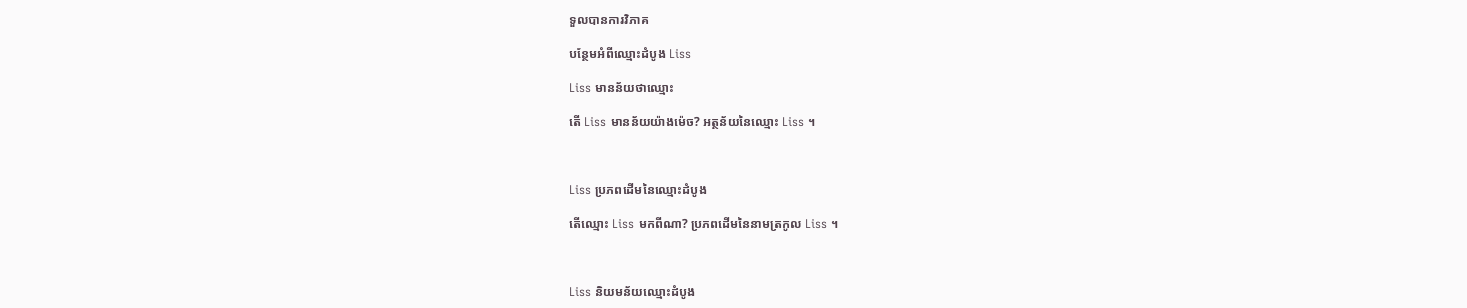ទួលបានការវិភាគ

បន្ថែមអំពីឈ្មោះដំបូង Liss

Liss មានន័យថាឈ្មោះ

តើ Liss មានន័យយ៉ាងម៉េច? អត្ថន័យនៃឈ្មោះ Liss ។



Liss ប្រភពដើមនៃឈ្មោះដំបូង

តើឈ្មោះ Liss មកពីណា? ប្រភពដើមនៃនាមត្រកូល Liss ។



Liss និយមន័យឈ្មោះដំបូង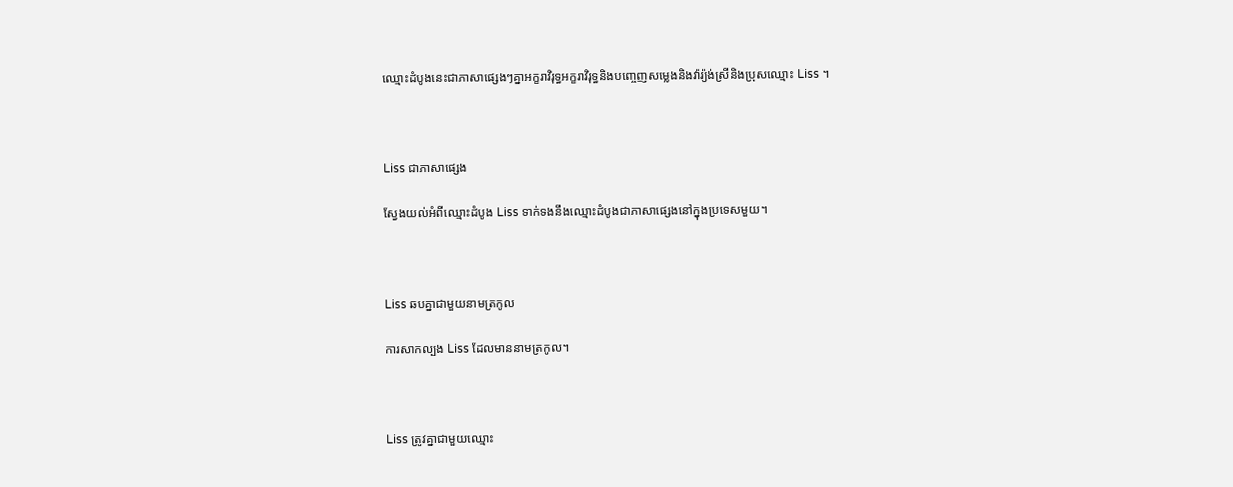ឈ្មោះដំបូងនេះជាភាសាផ្សេងៗគ្នាអក្ខរាវិរុទ្ធអក្ខរាវិរុទ្ធនិងបញ្ចេញសម្លេងនិងវ៉ារ្យ៉ង់ស្រីនិងប្រុសឈ្មោះ Liss ។



Liss ជាភាសាផ្សេង

ស្វែងយល់អំពីឈ្មោះដំបូង Liss ទាក់ទងនឹងឈ្មោះដំបូងជាភាសាផ្សេងនៅក្នុងប្រទេសមួយ។



Liss ឆបគ្នាជាមួយនាមត្រកូល

ការសាកល្បង Liss ដែលមាននាមត្រកូល។



Liss ត្រូវគ្នាជាមួយឈ្មោះ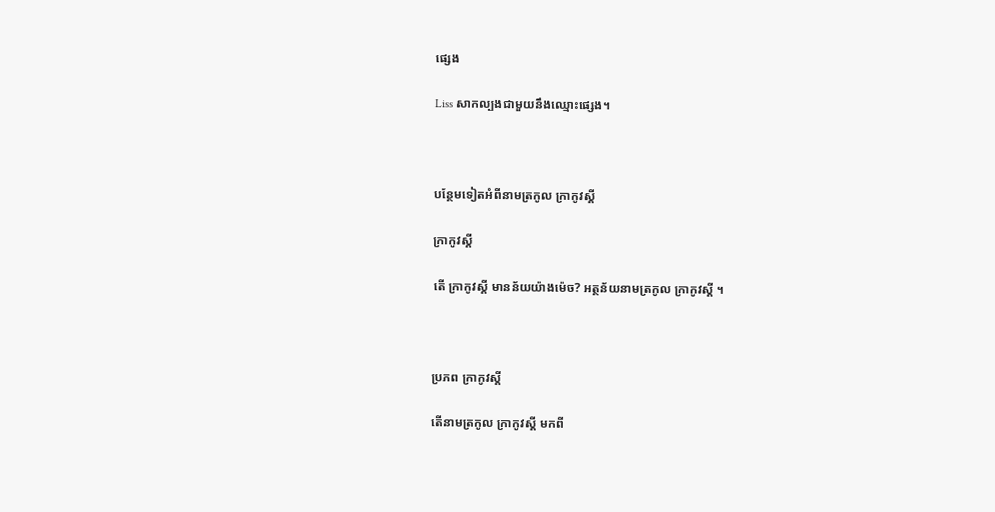ផ្សេង

Liss សាកល្បងជាមួយនឹងឈ្មោះផ្សេង។



បន្ថែមទៀតអំពីនាមត្រកូល ក្រាកូវស្គី

ក្រាកូវស្គី

តើ ក្រាកូវស្គី មានន័យយ៉ាងម៉េច? អត្ថន័យនាមត្រកូល ក្រាកូវស្គី ។



ប្រភព ក្រាកូវស្គី

តើនាមត្រកូល ក្រាកូវស្គី មកពី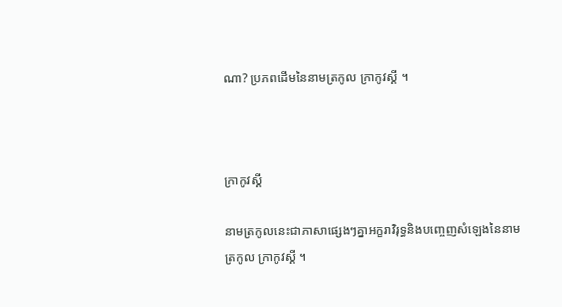ណា? ប្រភពដើមនៃនាមត្រកូល ក្រាកូវស្គី ។



ក្រាកូវស្គី

នាមត្រកូលនេះជាភាសាផ្សេងៗគ្នាអក្ខរាវិរុទ្ធនិងបញ្ចេញសំឡេងនៃនាមត្រកូល ក្រាកូវស្គី ។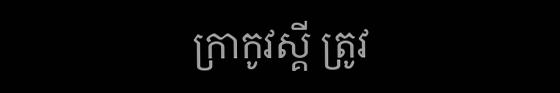ក្រាកូវស្គី ត្រូវ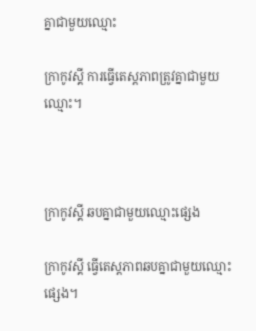គ្នាជាមួយឈ្មោះ

ក្រាកូវស្គី ការធ្វើតេស្តភាពត្រូវគ្នាជាមួយឈ្មោះ។



ក្រាកូវស្គី ឆបគ្នាជាមួយឈ្មោះផ្សេង

ក្រាកូវស្គី ធ្វើតេស្តភាពឆបគ្នាជាមួយឈ្មោះផ្សេង។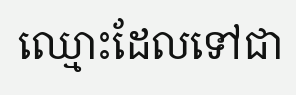ឈ្មោះដែលទៅជា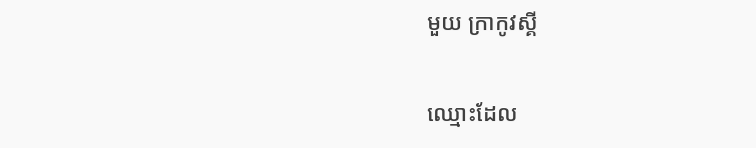មួយ ក្រាកូវស្គី

ឈ្មោះដែល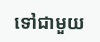ទៅជាមួយ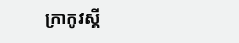ក្រាកូវស្គី